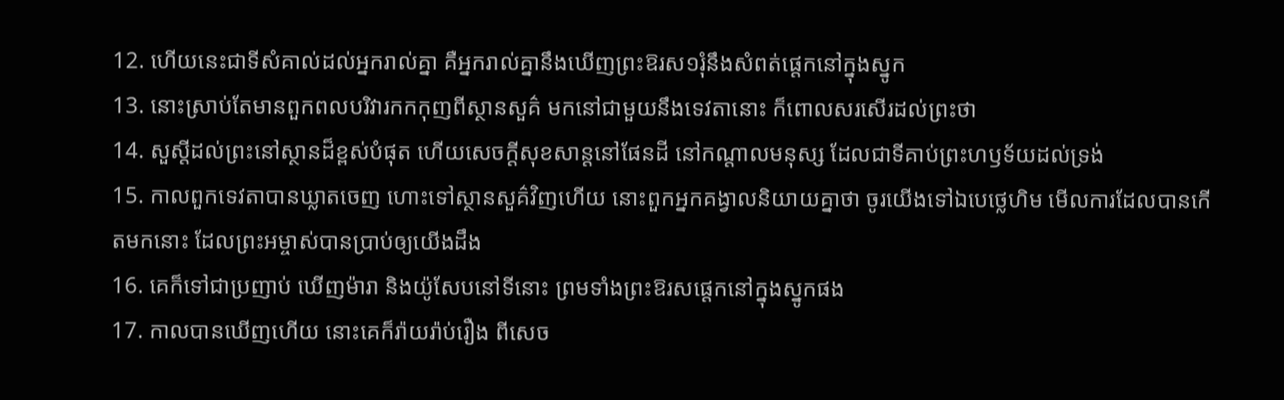12. ហើយនេះជាទីសំគាល់ដល់អ្នករាល់គ្នា គឺអ្នករាល់គ្នានឹងឃើញព្រះឱរស១រុំនឹងសំពត់ផ្តេកនៅក្នុងស្នូក
13. នោះស្រាប់តែមានពួកពលបរិវារកកកុញពីស្ថានសួគ៌ មកនៅជាមួយនឹងទេវតានោះ ក៏ពោលសរសើរដល់ព្រះថា
14. សួស្តីដល់ព្រះនៅស្ថានដ៏ខ្ពស់បំផុត ហើយសេចក្ដីសុខសាន្តនៅផែនដី នៅកណ្តាលមនុស្ស ដែលជាទីគាប់ព្រះហឫទ័យដល់ទ្រង់
15. កាលពួកទេវតាបានឃ្លាតចេញ ហោះទៅស្ថានសួគ៌វិញហើយ នោះពួកអ្នកគង្វាលនិយាយគ្នាថា ចូរយើងទៅឯបេថ្លេហិម មើលការដែលបានកើតមកនោះ ដែលព្រះអម្ចាស់បានប្រាប់ឲ្យយើងដឹង
16. គេក៏ទៅជាប្រញាប់ ឃើញម៉ារា និងយ៉ូសែបនៅទីនោះ ព្រមទាំងព្រះឱរសផ្តេកនៅក្នុងស្នូកផង
17. កាលបានឃើញហើយ នោះគេក៏រ៉ាយរ៉ាប់រឿង ពីសេច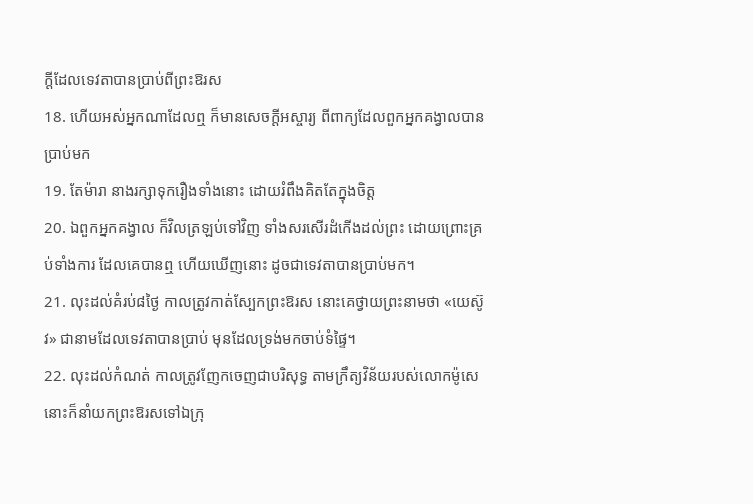ក្ដីដែលទេវតាបានប្រាប់ពីព្រះឱរស
18. ហើយអស់អ្នកណាដែលឮ ក៏មានសេចក្ដីអស្ចារ្យ ពីពាក្យដែលពួកអ្នកគង្វាលបានប្រាប់មក
19. តែម៉ារា នាងរក្សាទុករឿងទាំងនោះ ដោយរំពឹងគិតតែក្នុងចិត្ត
20. ឯពួកអ្នកគង្វាល ក៏វិលត្រឡប់ទៅវិញ ទាំងសរសើរដំកើងដល់ព្រះ ដោយព្រោះគ្រប់ទាំងការ ដែលគេបានឮ ហើយឃើញនោះ ដូចជាទេវតាបានប្រាប់មក។
21. លុះដល់គំរប់៨ថ្ងៃ កាលត្រូវកាត់ស្បែកព្រះឱរស នោះគេថ្វាយព្រះនាមថា «យេស៊ូវ» ជានាមដែលទេវតាបានប្រាប់ មុនដែលទ្រង់មកចាប់ទំផ្ទៃ។
22. លុះដល់កំណត់ កាលត្រូវញែកចេញជាបរិសុទ្ធ តាមក្រឹត្យវិន័យរបស់លោកម៉ូសេ នោះក៏នាំយកព្រះឱរសទៅឯក្រុ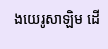ងយេរូសាឡិម ដើ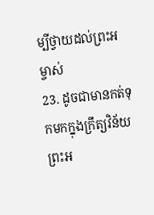ម្បីថ្វាយដល់ព្រះអម្ចាស់
23. ដូចជាមានកត់ទុកមកក្នុងក្រឹត្យវិន័យព្រះអ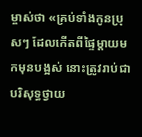ម្ចាស់ថា «គ្រប់ទាំងកូនប្រុសៗ ដែលកើតពីផ្ទៃម្តាយមកមុនបង្អស់ នោះត្រូវរាប់ជាបរិសុទ្ធថ្វាយ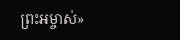ព្រះអម្ចាស់»